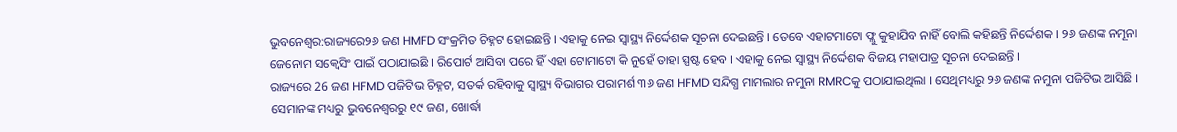ଭୁବନେଶ୍ବର:ରାଜ୍ୟରେ୨୬ ଜଣ HMFD ସଂକ୍ରମିତ ଚିହ୍ନଟ ହୋଇଛନ୍ତି । ଏହାକୁ ନେଇ ସ୍ବାସ୍ଥ୍ୟ ନିର୍ଦ୍ଦେଶକ ସୂଚନା ଦେଇଛନ୍ତି । ତେବେ ଏହାଟମାଟୋ ଫ୍ଲୁ କୁହାଯିବ ନାହିଁ ବୋଲି କହିଛନ୍ତି ନିର୍ଦ୍ଦେଶକ । ୨୬ ଜଣଙ୍କ ନମୂନା ଜେନୋମ ସକ୍ବେସିଂ ପାଇଁ ପଠାଯାଇଛି । ରିପୋର୍ଟ ଆସିବା ପରେ ହିଁ ଏହା ଟୋମାଟୋ କି ନୁହେଁ ତାହା ସ୍ପଷ୍ଟ ହେବ । ଏହାକୁ ନେଇ ସ୍ବାସ୍ଥ୍ୟ ନିର୍ଦ୍ଦେଶକ ବିଜୟ ମହାପାତ୍ର ସୂଚନା ଦେଇଛନ୍ତି ।
ରାଜ୍ୟରେ 26 ଜଣ HFMD ପଜିଟିଭ ଚିହ୍ନଟ, ସତର୍କ ରହିବାକୁ ସ୍ବାସ୍ଥ୍ୟ ବିଭାଗର ପରାମର୍ଶ ୩୬ ଜଣ HFMD ସନ୍ଦିଗ୍ଧ ମାମଲାର ନମୁନା RMRCକୁ ପଠାଯାଇଥିଲା । ସେଥିମଧ୍ୟରୁ ୨୬ ଜଣଙ୍କ ନମୁନା ପଜିଟିଭ ଆସିଛି । ସେମାନଙ୍କ ମଧ୍ୟରୁ ଭୁବନେଶ୍ୱରରୁ ୧୯ ଜଣ, ଖୋର୍ଦ୍ଧା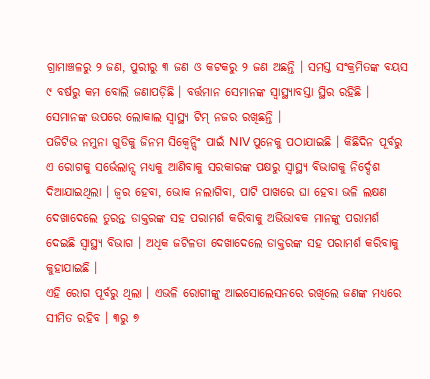ଗ୍ରାମାଞ୍ଚଳରୁ ୨ ଜଣ, ପୁରୀରୁ ୩ ଜଣ ଓ କଟକରୁ ୨ ଜଣ ଅଛନ୍ତି । ସମସ୍ତ ସଂକ୍ରମିତଙ୍କ ବୟସ ୯ ବର୍ଷରୁ କମ ବୋଲି ଜଣାପଡ଼ିଛି । ବର୍ତ୍ତମାନ ସେମାନଙ୍କ ସ୍ବାସ୍ଥ୍ୟାବସ୍ତା ସ୍ଥିର ରହିଛି । ସେମାନଙ୍କ ଉପରେ ଲୋକାଲ ସ୍ୱାସ୍ଥ୍ୟ ଟିମ୍ ନଜର ରଖିଛନ୍ତି ।
ପଜିଟିଭ ନମୁନା ଗୁଡିକୁ ଜିନମ ସିକ୍ୱେନ୍ସିଂ ପାଇଁ NIV ପୁନେକୁ ପଠାଯାଇଛି । କିଛିଦିନ ପୂର୍ବରୁ ଏ ରୋଗକୁ ସର୍ଭେଲାନ୍ସ ମଧ୍ୟକୁ ଆଣିବାକୁ ସରକାରଙ୍କ ପକ୍ଷରୁ ସ୍ୱାସ୍ଥ୍ୟ ବିଭାଗକୁ ନିର୍ଦ୍ଦେଶ ଦିଆଯାଇଥିଲା । ଜ୍ୱର ହେବା, ଭୋକ ନଲାଗିବା, ପାଟି ପାଖରେ ଘା ହେବା ଭଳି ଲକ୍ଷଣ ଦେଖାଦେଲେ ତୁରନ୍ତ ଡାକ୍ତରଙ୍କ ସହ ପରାମର୍ଶ କରିବାକୁ ଅଭିଭାବକ ମାନଙ୍କୁ ପରାମର୍ଶ ଦେଇଛି ସ୍ବାସ୍ଥ୍ୟ ବିଭାଗ । ଅଧିକ ଜଟିଳତା ଦେଖାଦେଲେ ଡାକ୍ତରଙ୍କ ସହ ପରାମର୍ଶ କରିବାକୁ କୁହାଯାଇଛି ।
ଏହି ରୋଗ ପୂର୍ବରୁ ଥିଲା । ଏଭଳି ରୋଗୀଙ୍କୁ ଆଇସୋଲେସନରେ ରଖିଲେ ଜଣଙ୍କ ମଧ୍ୟରେ ସୀମିତ ରହିବ । ୩ରୁ ୭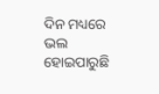ଦିନ ମଧ୍ୟରେ ଭଲ ହୋଇପାରୁଛି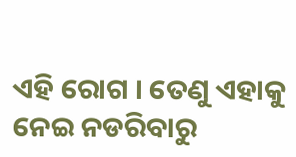ଏହି ରୋଗ । ତେଣୁ ଏହାକୁ ନେଇ ନଡରିବାରୁ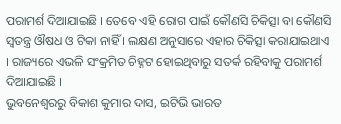ପରାମର୍ଶ ଦିଆଯାଇଛି । ତେବେ ଏହି ରୋଗ ପାଇଁ କୌଣସି ଚିକିତ୍ସା ବା କୌଣସି ସ୍ୱତନ୍ତ୍ର ଔଷଧ ଓ ଟିକା ନାହିଁ । ଲକ୍ଷଣ ଅନୁସାରେ ଏହାର ଚିକିତ୍ସା କରାଯାଇଥାଏ । ରାଜ୍ୟରେ ଏଭଳି ସଂକ୍ରମିତ ଚିହ୍ନଟ ହୋଇଥିବାରୁ ସତର୍କ ରହିବାକୁ ପରାମର୍ଶ ଦିଆଯାଇଛି ।
ଭୁବନେଶ୍ବରରୁ ବିକାଶ କୁମାର ଦାସ, ଇଟିଭି ଭାରତ